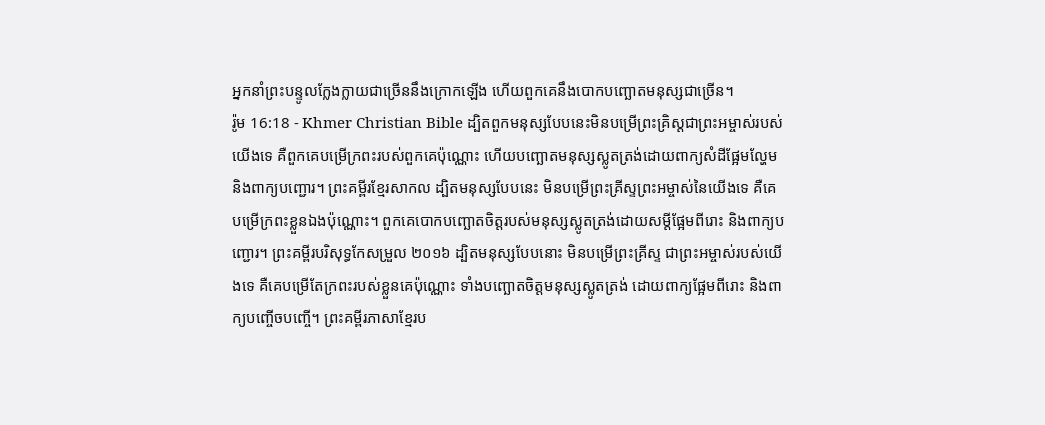អ្នកនាំព្រះបន្ទូលក្លែងក្លាយជាច្រើននឹងក្រោកឡើង ហើយពួកគេនឹងបោកបញ្ឆោតមនុស្សជាច្រើន។
រ៉ូម 16:18 - Khmer Christian Bible ដ្បិតពួកមនុស្សបែបនេះមិនបម្រើព្រះគ្រិស្ដជាព្រះអម្ចាស់របស់យើងទេ គឺពួកគេបម្រើក្រពះរបស់ពួកគេប៉ុណ្ណោះ ហើយបញ្ឆោតមនុស្សស្លូតត្រង់ដោយពាក្យសំដីផ្អែមល្ហែម និងពាក្យបញ្ជោរ។ ព្រះគម្ពីរខ្មែរសាកល ដ្បិតមនុស្សបែបនេះ មិនបម្រើព្រះគ្រីស្ទព្រះអម្ចាស់នៃយើងទេ គឺគេបម្រើក្រពះខ្លួនឯងប៉ុណ្ណោះ។ ពួកគេបោកបញ្ឆោតចិត្តរបស់មនុស្សស្លូតត្រង់ដោយសម្ដីផ្អែមពីរោះ និងពាក្យបញ្ជោរ។ ព្រះគម្ពីរបរិសុទ្ធកែសម្រួល ២០១៦ ដ្បិតមនុស្សបែបនោះ មិនបម្រើព្រះគ្រីស្ទ ជាព្រះអម្ចាស់របស់យើងទេ គឺគេបម្រើតែក្រពះរបស់ខ្លួនគេប៉ុណ្ណោះ ទាំងបញ្ឆោតចិត្តមនុស្សស្លូតត្រង់ ដោយពាក្យផ្អែមពីរោះ និងពាក្យបញ្ចើចបញ្ចើ។ ព្រះគម្ពីរភាសាខ្មែរប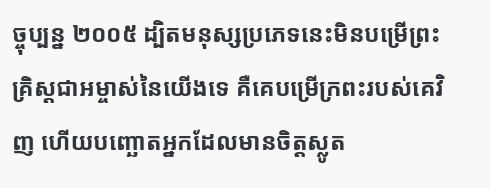ច្ចុប្បន្ន ២០០៥ ដ្បិតមនុស្សប្រភេទនេះមិនបម្រើព្រះគ្រិស្តជាអម្ចាស់នៃយើងទេ គឺគេបម្រើក្រពះរបស់គេវិញ ហើយបញ្ឆោតអ្នកដែលមានចិត្តស្លូត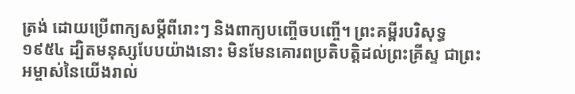ត្រង់ ដោយប្រើពាក្យសម្ដីពីរោះៗ និងពាក្យបញ្ចើចបញ្ចើ។ ព្រះគម្ពីរបរិសុទ្ធ ១៩៥៤ ដ្បិតមនុស្សបែបយ៉ាងនោះ មិនមែនគោរពប្រតិបត្តិដល់ព្រះគ្រីស្ទ ជាព្រះអម្ចាស់នៃយើងរាល់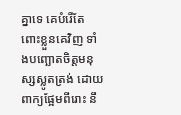គ្នាទេ គេបំរើតែពោះខ្លួនគេវិញ ទាំងបញ្ឆោតចិត្តមនុស្សស្លូតត្រង់ ដោយពាក្យផ្អែមពីរោះ នឹ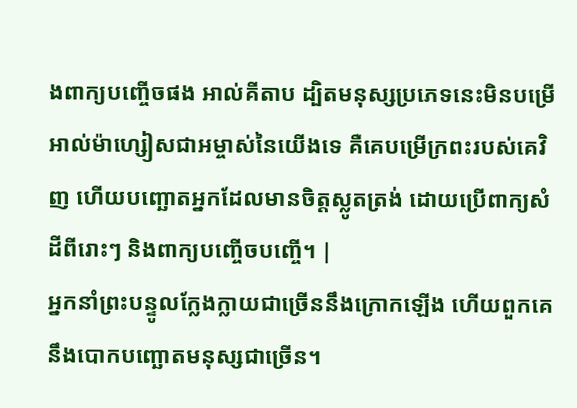ងពាក្យបញ្ចើចផង អាល់គីតាប ដ្បិតមនុស្សប្រភេទនេះមិនបម្រើអាល់ម៉ាហ្សៀសជាអម្ចាស់នៃយើងទេ គឺគេបម្រើក្រពះរបស់គេវិញ ហើយបញ្ឆោតអ្នកដែលមានចិត្ដស្លូតត្រង់ ដោយប្រើពាក្យសំដីពីរោះៗ និងពាក្យបញ្ចើចបញ្ចើ។ |
អ្នកនាំព្រះបន្ទូលក្លែងក្លាយជាច្រើននឹងក្រោកឡើង ហើយពួកគេនឹងបោកបញ្ឆោតមនុស្សជាច្រើន។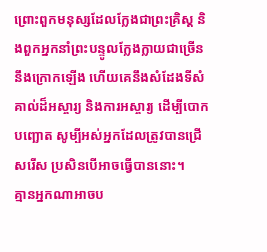ព្រោះពួកមនុស្សដែលក្លែងជាព្រះគ្រិស្ដ និងពួកអ្នកនាំព្រះបន្ទូលក្លែងក្លាយជាច្រើននឹងក្រោកឡើង ហើយគេនឹងសំដែងទីសំគាល់ដ៏អស្ចារ្យ និងការអស្ចារ្យ ដើម្បីបោកបញ្ឆោត សូម្បីអស់អ្នកដែលត្រូវបានជ្រើសរើស ប្រសិនបើអាចធ្វើបាននោះ។
គ្មានអ្នកណាអាចប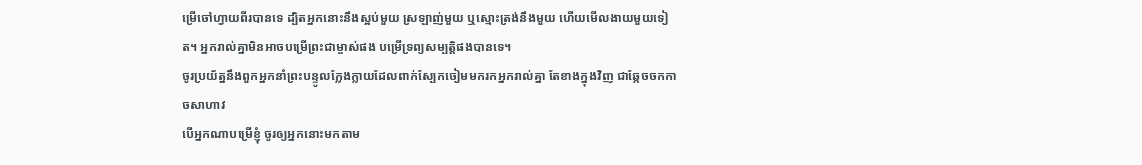ម្រើចៅហ្វាយពីរបានទេ ដ្បិតអ្នកនោះនឹងស្អប់មួយ ស្រឡាញ់មួយ ឬស្មោះត្រង់នឹងមួយ ហើយមើលងាយមួយទៀត។ អ្នករាល់គ្នាមិនអាចបម្រើព្រះជាម្ចាស់ផង បម្រើទ្រព្យសម្បត្ដិផងបានទេ។
ចូរប្រយ័ត្ននឹងពួកអ្នកនាំព្រះបន្ទូលក្លែងក្លាយដែលពាក់ស្បែកចៀមមករកអ្នករាល់គ្នា តែខាងក្នុងវិញ ជាឆ្កែចចកកាចសាហាវ
បើអ្នកណាបម្រើខ្ញុំ ចូរឲ្យអ្នកនោះមកតាម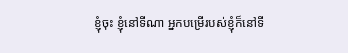ខ្ញុំចុះ ខ្ញុំនៅទីណា អ្នកបម្រើរបស់ខ្ញុំក៏នៅទី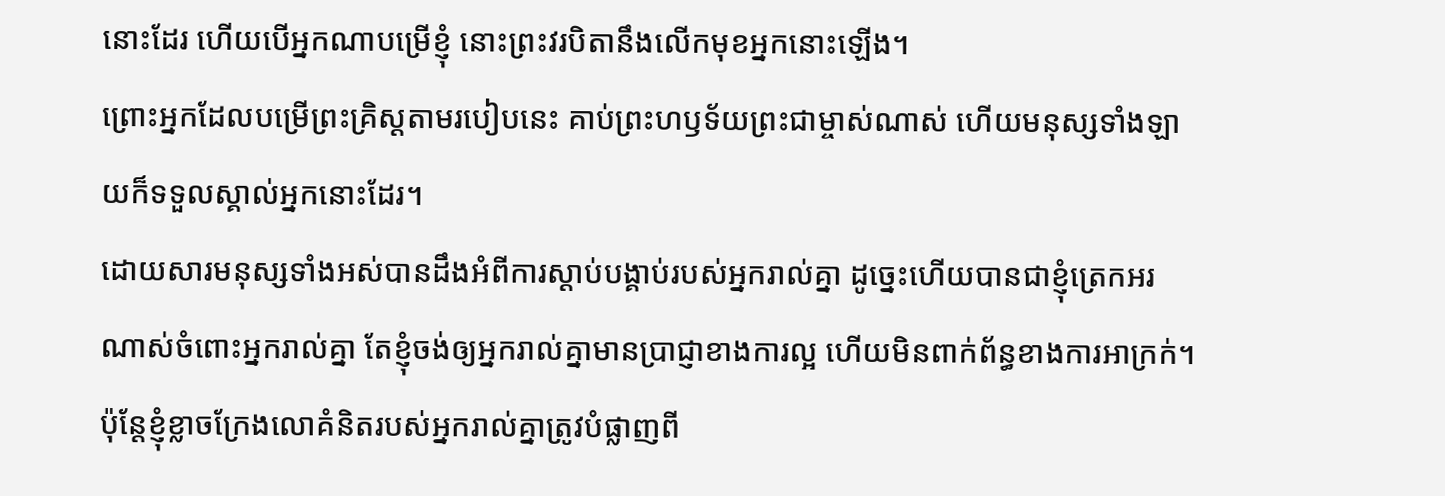នោះដែរ ហើយបើអ្នកណាបម្រើខ្ញុំ នោះព្រះវរបិតានឹងលើកមុខអ្នកនោះឡើង។
ព្រោះអ្នកដែលបម្រើព្រះគ្រិស្ដតាមរបៀបនេះ គាប់ព្រះហឫទ័យព្រះជាម្ចាស់ណាស់ ហើយមនុស្សទាំងឡាយក៏ទទួលស្គាល់អ្នកនោះដែរ។
ដោយសារមនុស្សទាំងអស់បានដឹងអំពីការស្ដាប់បង្គាប់របស់អ្នករាល់គ្នា ដូច្នេះហើយបានជាខ្ញុំត្រេកអរណាស់ចំពោះអ្នករាល់គ្នា តែខ្ញុំចង់ឲ្យអ្នករាល់គ្នាមានប្រាជ្ញាខាងការល្អ ហើយមិនពាក់ព័ន្ធខាងការអាក្រក់។
ប៉ុន្ដែខ្ញុំខ្លាចក្រែងលោគំនិតរបស់អ្នករាល់គ្នាត្រូវបំផ្លាញពី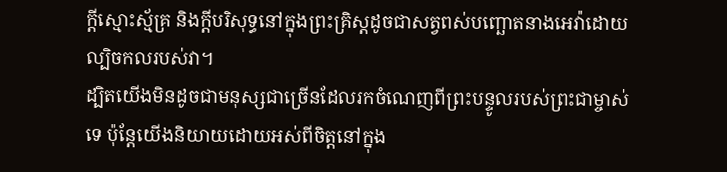ក្ដីស្មោះស្ម័គ្រ និងក្ដីបរិសុទ្ធនៅក្នុងព្រះគ្រិស្ដដូចជាសត្វពស់បញ្ឆោតនាងអេវ៉ាដោយល្បិចកលរបស់វា។
ដ្បិតយើងមិនដូចជាមនុស្សជាច្រើនដែលរកចំណេញពីព្រះបន្ទូលរបស់ព្រះជាម្ចាស់ទេ ប៉ុន្ដែយើងនិយាយដោយអស់ពីចិត្ដនៅក្នុង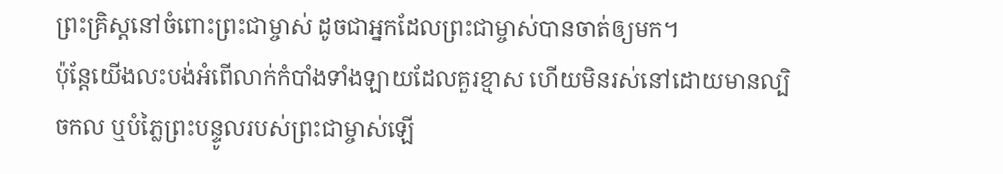ព្រះគ្រិស្ដនៅចំពោះព្រះជាម្ចាស់ ដូចជាអ្នកដែលព្រះជាម្ចាស់បានចាត់ឲ្យមក។
ប៉ុន្ដែយើងលះបង់អំពើលាក់កំបាំងទាំងឡាយដែលគួរខ្មាស ហើយមិនរស់នៅដោយមានល្បិចកល ឬបំភ្លៃព្រះបន្ទូលរបស់ព្រះជាម្ចាស់ឡើ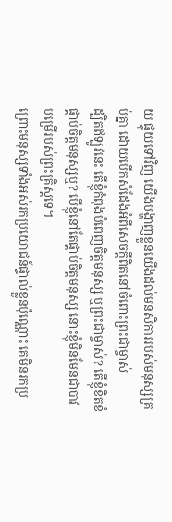យ ផ្ទុយទៅវិញ យើងបង្ហាញខ្លួនយើងដល់មនសិការរបស់មនុស្សគ្រប់គ្នា ដោយបើកសំដែងអំពីសេចក្ដីពិតនៅចំពោះព្រះជាម្ចាស់
ដ្បិតឥឡូវនេះ តើខ្ញុំកំពុងបំពេញចិត្ដមនុស្ស ឬព្រះជាម្ចាស់? តើខ្ញុំខិតខំផ្គាប់ចិត្ដមនុស្សឬ? បើខ្ញុំនៅតែផ្គាប់ចិត្តមនុស្ស នោះខ្ញុំមិនមែនជាបាវបម្រើរបស់ព្រះគ្រិស្ដទេ។
ព្រោះមនុស្សទាំងអស់រកប្រយោជន៍ផ្ទាល់ខ្លួនប៉ុណ្ណោះ គេមិនរកប្រ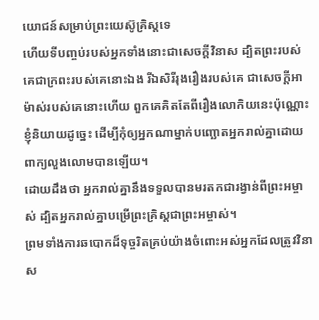យោជន៍សម្រាប់ព្រះយេស៊ូគ្រិស្ដទេ
ហើយទីបញ្ចប់របស់អ្នកទាំងនោះជាសេចក្ដីវិនាស ដ្បិតព្រះរបស់គេជាក្រពះរបស់គេនោះឯង រីឯសិរីរុងរឿងរបស់គេ ជាសេចក្ដីអាម៉ាស់របស់គេនោះហើយ ពួកគេគិតតែពីរឿងលោកិយនេះប៉ុណ្ណោះ
ខ្ញុំនិយាយដូច្នេះ ដើម្បីកុំឲ្យអ្នកណាម្នាក់បញ្ឆោតអ្នករាល់គ្នាដោយពាក្យលួងលោមបានឡើយ។
ដោយដឹងថា អ្នករាល់គ្នានឹងទទួលបានមរតកជារង្វាន់ពីព្រះអម្ចាស់ ដ្បិតអ្នករាល់គ្នាបម្រើព្រះគ្រិស្ដជាព្រះអម្ចាស់។
ព្រមទាំងការឆបោកដ៏ទុច្ចរិតគ្រប់យ៉ាងចំពោះអស់អ្នកដែលត្រូវវិនាស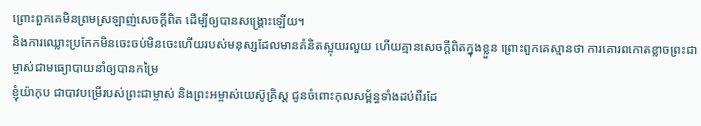ព្រោះពួកគេមិនព្រមស្រឡាញ់សេចក្ដីពិត ដើម្បីឲ្យបានសង្គ្រោះឡើយ។
និងការឈ្លោះប្រកែកមិនចេះចប់មិនចេះហើយរបស់មនុស្សដែលមានគំនិតស្អុយរលួយ ហើយគ្មានសេចក្ដីពិតក្នុងខ្លួន ព្រោះពួកគេស្មានថា ការគោរពកោតខ្លាចព្រះជាម្ចាស់ជាមធ្យោបាយនាំឲ្យបានកម្រៃ
ខ្ញុំយ៉ាកុប ជាបាវបម្រើរបស់ព្រះជាម្ចាស់ និងព្រះអម្ចាស់យេស៊ូគ្រិស្ដ ជូនចំពោះកុលសម្ព័ន្ធទាំងដប់ពីរដែ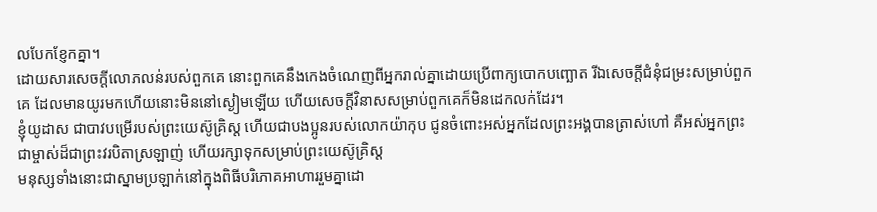លបែកខ្ញែកគ្នា។
ដោយសារសេចក្ដីលោភលន់របស់ពួកគេ នោះពួកគេនឹងកេងចំណេញពីអ្នករាល់គ្នាដោយប្រើពាក្យបោកបញ្ឆោត រីឯសេចក្ដីជំនុំជម្រះសម្រាប់ពួកគេ ដែលមានយូរមកហើយនោះមិននៅស្ងៀមឡើយ ហើយសេចក្ដីវិនាសសម្រាប់ពួកគេក៏មិនដេកលក់ដែរ។
ខ្ញុំយូដាស ជាបាវបម្រើរបស់ព្រះយេស៊ូគ្រិស្ដ ហើយជាបងប្អូនរបស់លោកយ៉ាកុប ជូនចំពោះអស់អ្នកដែលព្រះអង្គបានត្រាស់ហៅ គឺអស់អ្នកព្រះជាម្ចាស់ដ៏ជាព្រះវរបិតាស្រឡាញ់ ហើយរក្សាទុកសម្រាប់ព្រះយេស៊ូគ្រិស្ដ
មនុស្សទាំងនោះជាស្នាមប្រឡាក់នៅក្នុងពិធីបរិភោគអាហាររួមគ្នាដោ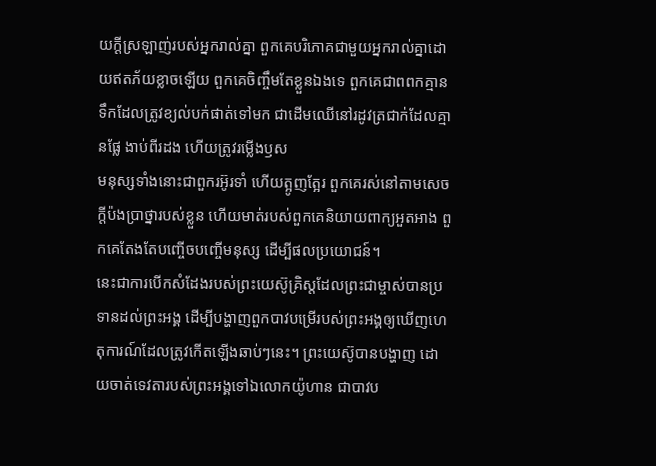យក្ដីស្រឡាញ់របស់អ្នករាល់គ្នា ពួកគេបរិភោគជាមួយអ្នករាល់គ្នាដោយឥតភ័យខ្លាចឡើយ ពួកគេចិញ្ចឹមតែខ្លួនឯងទេ ពួកគេជាពពកគ្មានទឹកដែលត្រូវខ្យល់បក់ផាត់ទៅមក ជាដើមឈើនៅរដូវត្រជាក់ដែលគ្មានផ្លែ ងាប់ពីរដង ហើយត្រូវរម្លើងឫស
មនុស្សទាំងនោះជាពួករអ៊ូរទាំ ហើយត្អូញត្អែរ ពួកគេរស់នៅតាមសេចក្ដីប៉ងប្រាថ្នារបស់ខ្លួន ហើយមាត់របស់ពួកគេនិយាយពាក្យអួតអាង ពួកគេតែងតែបញ្ចើចបញ្ចើមនុស្ស ដើម្បីផលប្រយោជន៍។
នេះជាការបើកសំដែងរបស់ព្រះយេស៊ូគ្រិស្តដែលព្រះជាម្ចាស់បានប្រទានដល់ព្រះអង្គ ដើម្បីបង្ហាញពួកបាវបម្រើរបស់ព្រះអង្គឲ្យឃើញហេតុការណ៍ដែលត្រូវកើតឡើងឆាប់ៗនេះ។ ព្រះយេស៊ូបានបង្ហាញ ដោយចាត់ទេវតារបស់ព្រះអង្គទៅឯលោកយ៉ូហាន ជាបាវប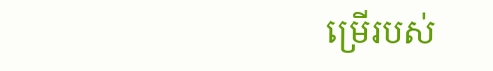ម្រើរបស់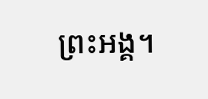ព្រះអង្គ។